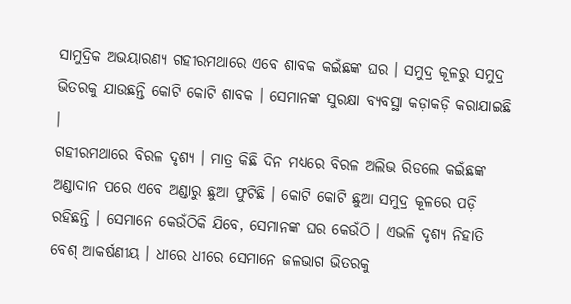ସାମୁଦ୍ରିକ ଅଭୟାରଣ୍ୟ ଗହୀରମଥାରେ ଏବେ ଶାବକ କଇଁଛଙ୍କ ଘର । ସମୁଦ୍ର କୂଳରୁ ସମୁଦ୍ର ଭିତରକୁ ଯାଉଛନ୍ତି କୋଟି କୋଟି ଶାବକ । ସେମାନଙ୍କ ସୁରକ୍ଷା ବ୍ୟବସ୍ଥା କଡ଼ାକଡ଼ି କରାଯାଇଛି ।
ଗହୀରମଥାରେ ବିରଳ ଦୃଶ୍ୟ । ମାତ୍ର କିଛି ଦିନ ମଧ୍ୟରେ ବିରଳ ଅଲିଭ ରିଡଲେ କଇଁଛଙ୍କ ଅଣ୍ଡାଦାନ ପରେ ଏବେ ଅଣ୍ଡାରୁ ଛୁଆ ଫୁଟିଛି । କୋଟି କୋଟି ଛୁଆ ସମୁଦ୍ର କୂଳରେ ପଡ଼ି ରହିଛନ୍ତି । ସେମାନେ କେଉଁଠିକି ଯିବେ, ସେମାନଙ୍କ ଘର କେଉଁଠି । ଏଭଳି ଦୃଶ୍ୟ ନିହାତି ବେଶ୍ ଆକର୍ଷଣୀୟ । ଧୀରେ ଧୀରେ ସେମାନେ ଜଳଭାଗ ଭିତରକୁ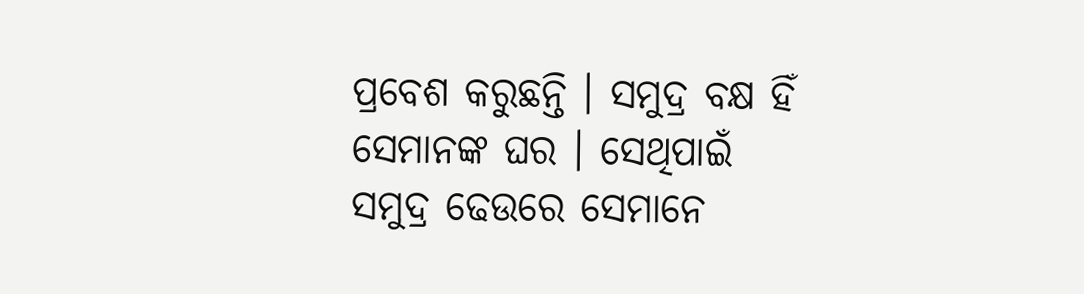ପ୍ରବେଶ କରୁଛନ୍ତି । ସମୁଦ୍ର ବକ୍ଷ ହିଁ ସେମାନଙ୍କ ଘର । ସେଥିପାଇଁ ସମୁଦ୍ର ଢେଉରେ ସେମାନେ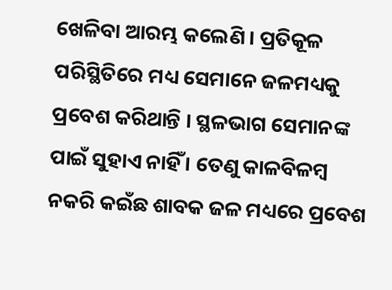ଖେଳିବା ଆରମ୍ଭ କଲେଣି । ପ୍ରତିକୂଳ ପରିସ୍ଥିତିରେ ମଧ୍ୟ ସେମାନେ ଜଳମଧ୍ୟକୁ ପ୍ରବେଶ କରିଥାନ୍ତି । ସ୍ଥଳଭାଗ ସେମାନଙ୍କ ପାଇଁ ସୁହାଏ ନାହିଁ । ତେଣୁ କାଳବିଳମ୍ବ ନକରି କଇଁଛ ଶାବକ ଜଳ ମଧ୍ୟରେ ପ୍ରବେଶ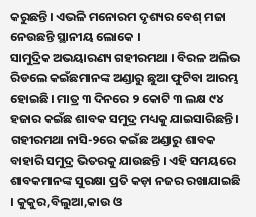କରୁଛନ୍ତି । ଏଭଳି ମନୋରମ ଦୃଶ୍ୟର ବେଶ୍ ମଜା ନେଉଛନ୍ତି ସ୍ଥାନୀୟ ଲୋକେ ।
ସାମୁଦ୍ରିକ ଅଭୟାରଣ୍ୟ ଗହୀରମଥା । ବିରଳ ଅଲିଭ ରିଡଲେ କଇଁଛମାନଙ୍କ ଅଣ୍ଡାରୁ ଛୁଆ ଫୁଟିବା ଆରମ୍ଭ ହୋଇଛି । ମାତ୍ର ୩ ଦିନରେ ୨ କୋଟି ୩ ଲକ୍ଷ ୯୪ ହଜାର କଇଁଛ ଶାବକ ସମୁଦ୍ର ମଧ୍ୟକୁ ଯାଇସାରିଛନ୍ତି । ଗହୀରମଥା ନାସି-୨ରେ କଇଁଛ ଅଣ୍ଡାରୁ ଶାବକ ବାହାରି ସମୁଦ୍ର ଭିତରକୁ ଯାଉଛନ୍ତି । ଏହି ସମୟରେ ଶାବକମାନଙ୍କ ସୁରକ୍ଷା ପ୍ରତି କଡ଼ା ନଜର ରଖାଯାଇଛି । କୁକୁର,ବିଲୁଆ,କାଉ ଓ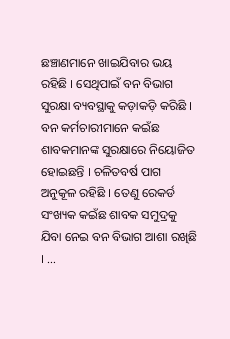ଛଞ୍ଚାଣମାନେ ଖାଇଯିବାର ଭୟ ରହିଛି । ସେଥିପାଇଁ ବନ ବିଭାଗ ସୁରକ୍ଷା ବ୍ୟବସ୍ଥାକୁ କଡ଼ାକଡ଼ି କରିଛି । ବନ କର୍ମଚାରୀମାନେ କଇଁଛ ଶାବକମାନଙ୍କ ସୁରକ୍ଷାରେ ନିୟୋଜିତ ହୋଇଛନ୍ତି । ଚଳିତବର୍ଷ ପାଗ ଅନୁକୂଳ ରହିଛି । ତେଣୁ ରେକର୍ଡ ସଂଖ୍ୟକ କଇଁଛ ଶାବକ ସମୁଦ୍ରକୁ ଯିବା ନେଇ ବନ ବିଭାଗ ଆଶା ରଖିଛି । …